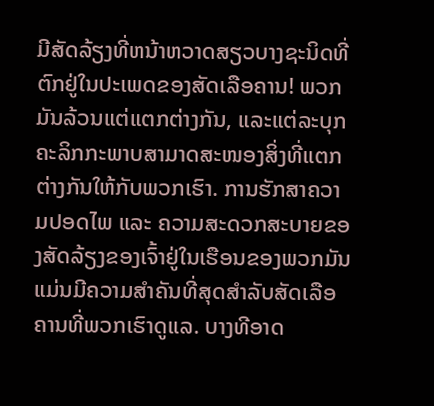ມີສັດລ້ຽງທີ່ຫນ້າຫວາດສຽວບາງຊະນິດທີ່ຕົກຢູ່ໃນປະເພດຂອງສັດເລືອຄານ! ພວກມັນລ້ວນແຕ່ແຕກຕ່າງກັນ, ແລະແຕ່ລະບຸກຄະລິກກະພາບສາມາດສະໜອງສິ່ງທີ່ແຕກຕ່າງກັນໃຫ້ກັບພວກເຮົາ. ການຮັກສາຄວາມປອດໄພ ແລະ ຄວາມສະດວກສະບາຍຂອງສັດລ້ຽງຂອງເຈົ້າຢູ່ໃນເຮືອນຂອງພວກມັນແມ່ນມີຄວາມສຳຄັນທີ່ສຸດສຳລັບສັດເລືອຄານທີ່ພວກເຮົາດູແລ. ບາງທີອາດ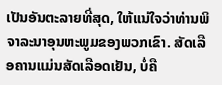ເປັນອັນຕະລາຍທີ່ສຸດ, ໃຫ້ແນ່ໃຈວ່າທ່ານພິຈາລະນາອຸນຫະພູມຂອງພວກເຂົາ. ສັດເລືອຄານແມ່ນສັດເລືອດເຢັນ, ບໍ່ຄື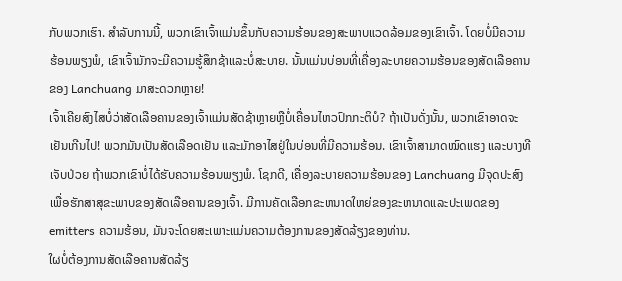ກັບພວກເຮົາ. ສໍາລັບການນີ້, ພວກເຂົາເຈົ້າແມ່ນຂຶ້ນກັບຄວາມຮ້ອນຂອງສະພາບແວດລ້ອມຂອງເຂົາເຈົ້າ. ໂດຍບໍ່ມີຄວາມຮ້ອນພຽງພໍ, ເຂົາເຈົ້າມັກຈະມີຄວາມຮູ້ສຶກຊ້າແລະບໍ່ສະບາຍ. ນັ້ນແມ່ນບ່ອນທີ່ເຄື່ອງລະບາຍຄວາມຮ້ອນຂອງສັດເລືອຄານຂອງ Lanchuang ມາສະດວກຫຼາຍ!
ເຈົ້າເຄີຍສົງໄສບໍ່ວ່າສັດເລືອຄານຂອງເຈົ້າແມ່ນສັດຊ້າຫຼາຍຫຼືບໍ່ເຄື່ອນໄຫວປົກກະຕິບໍ? ຖ້າເປັນດັ່ງນັ້ນ, ພວກເຂົາອາດຈະເຢັນເກີນໄປ! ພວກມັນເປັນສັດເລືອດເຢັນ ແລະມັກອາໄສຢູ່ໃນບ່ອນທີ່ມີຄວາມຮ້ອນ. ເຂົາເຈົ້າສາມາດໝົດແຮງ ແລະບາງທີເຈັບປ່ວຍ ຖ້າພວກເຂົາບໍ່ໄດ້ຮັບຄວາມຮ້ອນພຽງພໍ. ໂຊກດີ, ເຄື່ອງລະບາຍຄວາມຮ້ອນຂອງ Lanchuang ມີຈຸດປະສົງເພື່ອຮັກສາສຸຂະພາບຂອງສັດເລືອຄານຂອງເຈົ້າ. ມີການຄັດເລືອກຂະຫນາດໃຫຍ່ຂອງຂະຫນາດແລະປະເພດຂອງ emitters ຄວາມຮ້ອນ, ມັນຈະໂດຍສະເພາະແມ່ນຄວາມຕ້ອງການຂອງສັດລ້ຽງຂອງທ່ານ.
ໃຜບໍ່ຕ້ອງການສັດເລືອຄານສັດລ້ຽ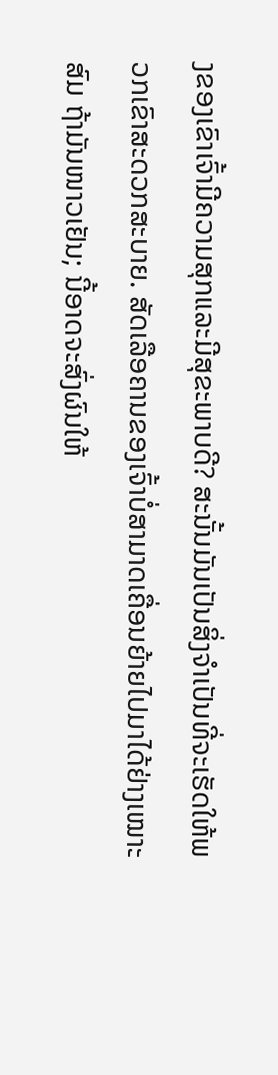ງຂອງເຂົາເຈົ້າມີຄວາມສຸກແລະມີສຸຂະພາບດີ? ສະນັ້ນມັນເປັນສິ່ງຈໍາເປັນທີ່ຈະເຮັດໃຫ້ພວກເຂົາສະດວກສະບາຍ. ສັດເລືອຄານຂອງເຈົ້າບໍ່ສາມາດເຄື່ອນຍ້າຍໄປມາໄດ້ຢ່າງເໝາະສົມ ຖ້າມັນໜາວເຢັນ; ນີ້ອາດຈະສົ່ງຜົນໃຫ້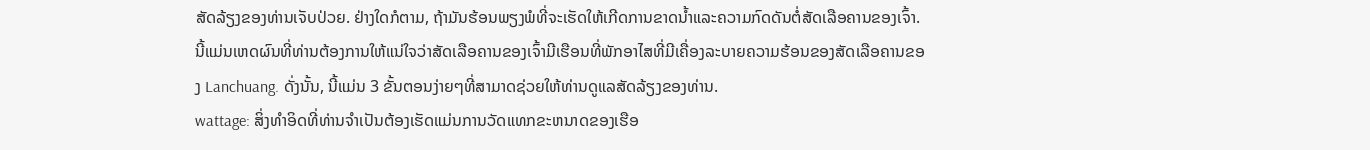ສັດລ້ຽງຂອງທ່ານເຈັບປ່ວຍ. ຢ່າງໃດກໍຕາມ, ຖ້າມັນຮ້ອນພຽງພໍທີ່ຈະເຮັດໃຫ້ເກີດການຂາດນ້ຳແລະຄວາມກົດດັນຕໍ່ສັດເລືອຄານຂອງເຈົ້າ. ນີ້ແມ່ນເຫດຜົນທີ່ທ່ານຕ້ອງການໃຫ້ແນ່ໃຈວ່າສັດເລືອຄານຂອງເຈົ້າມີເຮືອນທີ່ພັກອາໄສທີ່ມີເຄື່ອງລະບາຍຄວາມຮ້ອນຂອງສັດເລືອຄານຂອງ Lanchuang. ດັ່ງນັ້ນ, ນີ້ແມ່ນ 3 ຂັ້ນຕອນງ່າຍໆທີ່ສາມາດຊ່ວຍໃຫ້ທ່ານດູແລສັດລ້ຽງຂອງທ່ານ.
wattage: ສິ່ງທໍາອິດທີ່ທ່ານຈໍາເປັນຕ້ອງເຮັດແມ່ນການວັດແທກຂະຫນາດຂອງເຮືອ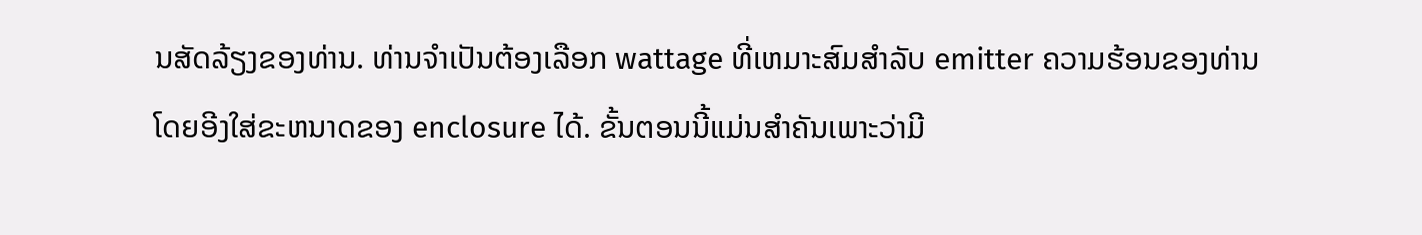ນສັດລ້ຽງຂອງທ່ານ. ທ່ານຈໍາເປັນຕ້ອງເລືອກ wattage ທີ່ເຫມາະສົມສໍາລັບ emitter ຄວາມຮ້ອນຂອງທ່ານໂດຍອີງໃສ່ຂະຫນາດຂອງ enclosure ໄດ້. ຂັ້ນຕອນນີ້ແມ່ນສໍາຄັນເພາະວ່າມີ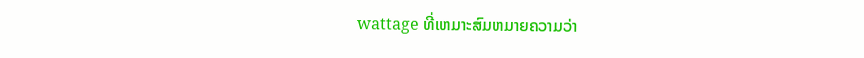wattage ທີ່ເຫມາະສົມຫມາຍຄວາມວ່າ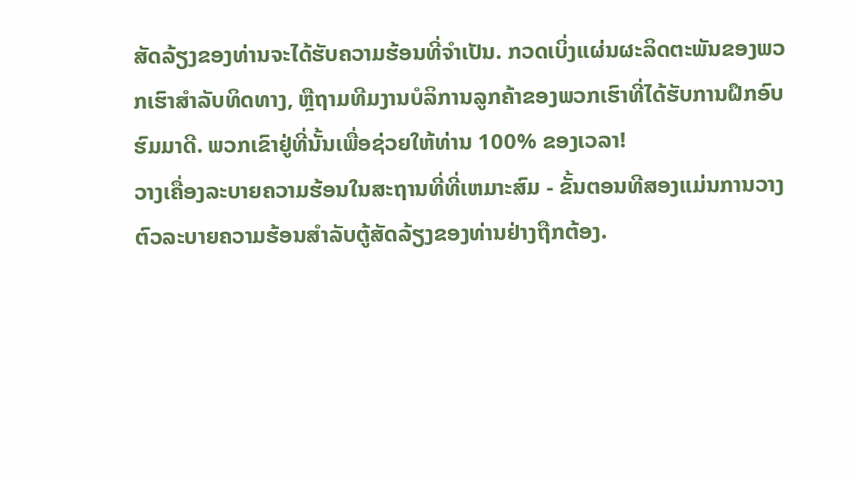ສັດລ້ຽງຂອງທ່ານຈະໄດ້ຮັບຄວາມຮ້ອນທີ່ຈໍາເປັນ. ກວດເບິ່ງແຜ່ນຜະລິດຕະພັນຂອງພວກເຮົາສໍາລັບທິດທາງ, ຫຼືຖາມທີມງານບໍລິການລູກຄ້າຂອງພວກເຮົາທີ່ໄດ້ຮັບການຝຶກອົບຮົມມາດີ. ພວກເຂົາຢູ່ທີ່ນັ້ນເພື່ອຊ່ວຍໃຫ້ທ່ານ 100% ຂອງເວລາ!
ວາງເຄື່ອງລະບາຍຄວາມຮ້ອນໃນສະຖານທີ່ທີ່ເຫມາະສົມ - ຂັ້ນຕອນທີສອງແມ່ນການວາງຕົວລະບາຍຄວາມຮ້ອນສໍາລັບຕູ້ສັດລ້ຽງຂອງທ່ານຢ່າງຖືກຕ້ອງ.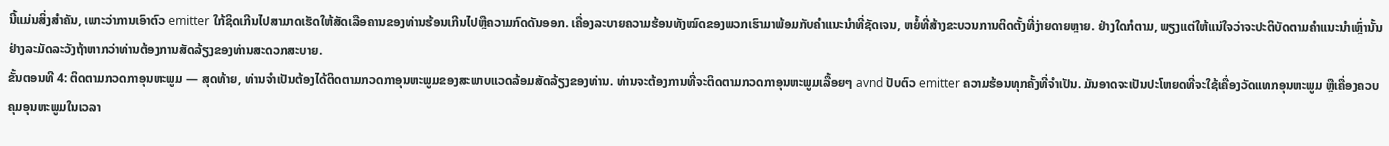ນີ້ແມ່ນສິ່ງສໍາຄັນ, ເພາະວ່າການເອົາຕົວ emitter ໃກ້ຊິດເກີນໄປສາມາດເຮັດໃຫ້ສັດເລືອຄານຂອງທ່ານຮ້ອນເກີນໄປຫຼືຄວາມກົດດັນອອກ. ເຄື່ອງລະບາຍຄວາມຮ້ອນທັງໝົດຂອງພວກເຮົາມາພ້ອມກັບຄຳແນະນຳທີ່ຊັດເຈນ, ຫຍໍ້ທີ່ສ້າງຂະບວນການຕິດຕັ້ງທີ່ງ່າຍດາຍຫຼາຍ. ຢ່າງໃດກໍຕາມ, ພຽງແຕ່ໃຫ້ແນ່ໃຈວ່າຈະປະຕິບັດຕາມຄໍາແນະນໍາເຫຼົ່ານັ້ນຢ່າງລະມັດລະວັງຖ້າຫາກວ່າທ່ານຕ້ອງການສັດລ້ຽງຂອງທ່ານສະດວກສະບາຍ.
ຂັ້ນຕອນທີ 4: ຕິດຕາມກວດກາອຸນຫະພູມ — ສຸດທ້າຍ, ທ່ານຈໍາເປັນຕ້ອງໄດ້ຕິດຕາມກວດກາອຸນຫະພູມຂອງສະພາບແວດລ້ອມສັດລ້ຽງຂອງທ່ານ. ທ່ານຈະຕ້ອງການທີ່ຈະຕິດຕາມກວດກາອຸນຫະພູມເລື້ອຍໆ avnd ປັບຕົວ emitter ຄວາມຮ້ອນທຸກຄັ້ງທີ່ຈໍາເປັນ. ມັນອາດຈະເປັນປະໂຫຍດທີ່ຈະໃຊ້ເຄື່ອງວັດແທກອຸນຫະພູມ ຫຼືເຄື່ອງຄວບຄຸມອຸນຫະພູມໃນເວລາ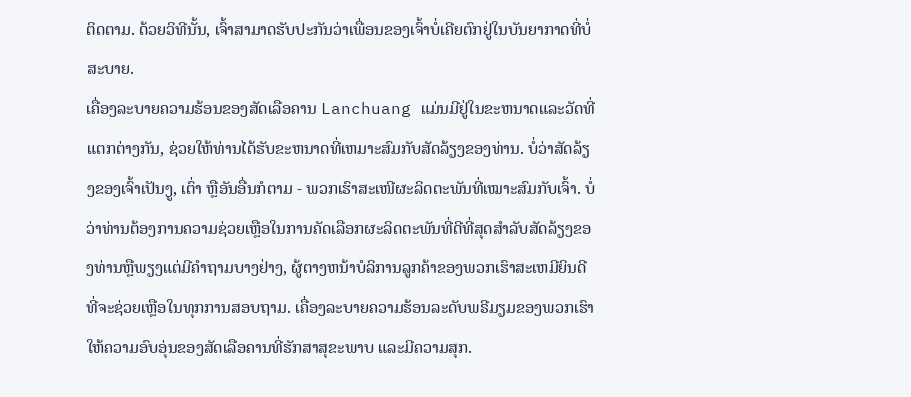ຕິດຕາມ. ດ້ວຍວິທີນັ້ນ, ເຈົ້າສາມາດຮັບປະກັນວ່າເພື່ອນຂອງເຈົ້າບໍ່ເຄີຍຕົກຢູ່ໃນບັນຍາກາດທີ່ບໍ່ສະບາຍ.
ເຄື່ອງລະບາຍຄວາມຮ້ອນຂອງສັດເລືອຄານ Lanchuang ແມ່ນມີຢູ່ໃນຂະຫນາດແລະວັດທີ່ແຕກຕ່າງກັນ, ຊ່ວຍໃຫ້ທ່ານໄດ້ຮັບຂະຫນາດທີ່ເຫມາະສົມກັບສັດລ້ຽງຂອງທ່ານ. ບໍ່ວ່າສັດລ້ຽງຂອງເຈົ້າເປັນງູ, ເຕົ່າ ຫຼືອັນອື່ນກໍຕາມ - ພວກເຮົາສະເໜີຜະລິດຕະພັນທີ່ເໝາະສົມກັບເຈົ້າ. ບໍ່ວ່າທ່ານຕ້ອງການຄວາມຊ່ວຍເຫຼືອໃນການຄັດເລືອກຜະລິດຕະພັນທີ່ດີທີ່ສຸດສໍາລັບສັດລ້ຽງຂອງທ່ານຫຼືພຽງແຕ່ມີຄໍາຖາມບາງຢ່າງ, ຜູ້ຕາງຫນ້າບໍລິການລູກຄ້າຂອງພວກເຮົາສະເຫມີຍິນດີທີ່ຈະຊ່ວຍເຫຼືອໃນທຸກການສອບຖາມ. ເຄື່ອງລະບາຍຄວາມຮ້ອນລະດັບພຣີມຽມຂອງພວກເຮົາໃຫ້ຄວາມອົບອຸ່ນຂອງສັດເລືອຄານທີ່ຮັກສາສຸຂະພາບ ແລະມີຄວາມສຸກ.